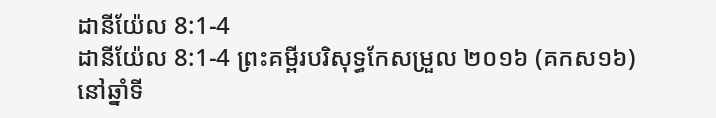ដានីយ៉ែល 8:1-4
ដានីយ៉ែល 8:1-4 ព្រះគម្ពីរបរិសុទ្ធកែសម្រួល ២០១៦ (គកស១៦)
នៅឆ្នាំទី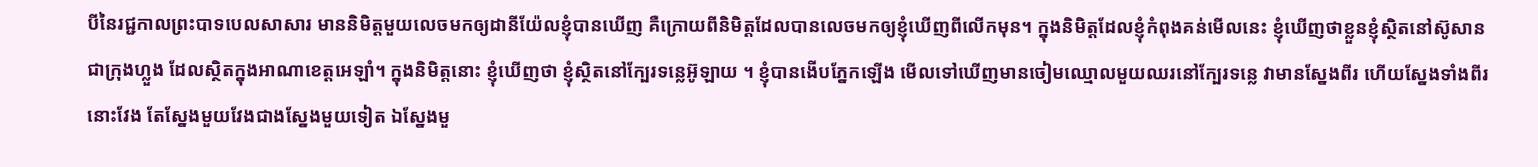បីនៃរជ្ជកាលព្រះបាទបេលសាសារ មាននិមិត្តមួយលេចមកឲ្យដានីយ៉ែលខ្ញុំបានឃើញ គឺក្រោយពីនិមិត្តដែលបានលេចមកឲ្យខ្ញុំឃើញពីលើកមុន។ ក្នុងនិមិត្តដែលខ្ញុំកំពុងគន់មើលនេះ ខ្ញុំឃើញថាខ្លួនខ្ញុំស្ថិតនៅស៊ូសាន ជាក្រុងហ្លួង ដែលស្ថិតក្នុងអាណាខេត្តអេឡាំ។ ក្នុងនិមិត្តនោះ ខ្ញុំឃើញថា ខ្ញុំស្ថិតនៅក្បែរទន្លេអ៊ូឡាយ ។ ខ្ញុំបានងើបភ្នែកឡើង មើលទៅឃើញមានចៀមឈ្មោលមួយឈរនៅក្បែរទន្លេ វាមានស្នែងពីរ ហើយស្នែងទាំងពីរនោះវែង តែស្នែងមួយវែងជាងស្នែងមួយទៀត ឯស្នែងមួ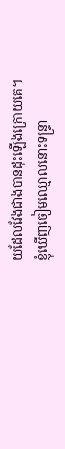យដែលវែងជាងបានដុះឡើងក្រោយគេ។ ខ្ញុំឃើញចៀមឈ្មោលនោះទន្ទ្រា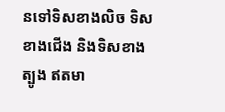នទៅទិសខាងលិច ទិសខាងជើង និងទិសខាងត្បូង ឥតមា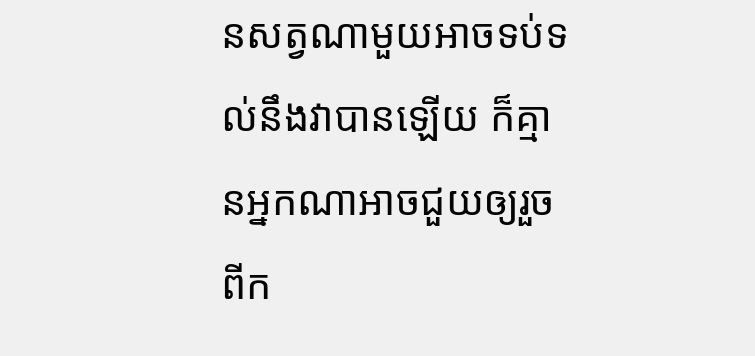នសត្វណាមួយអាចទប់ទល់នឹងវាបានឡើយ ក៏គ្មានអ្នកណាអាចជួយឲ្យរួចពីក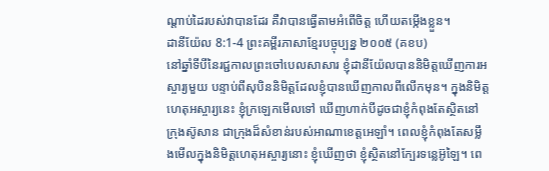ណ្ដាប់ដៃរបស់វាបានដែរ គឺវាបានធ្វើតាមអំពើចិត្ត ហើយតម្កើងខ្លួន។
ដានីយ៉ែល 8:1-4 ព្រះគម្ពីរភាសាខ្មែរបច្ចុប្បន្ន ២០០៥ (គខប)
នៅឆ្នាំទីបីនៃរជ្ជកាលព្រះចៅបេលសាសារ ខ្ញុំដានីយ៉ែលបាននិមិត្តឃើញការអស្ចារ្យមួយ បន្ទាប់ពីសុបិននិមិត្តដែលខ្ញុំបានឃើញកាលពីលើកមុន។ ក្នុងនិមិត្តហេតុអស្ចារ្យនេះ ខ្ញុំក្រឡេកមើលទៅ ឃើញហាក់បីដូចជាខ្ញុំកំពុងតែស្ថិតនៅក្រុងស៊ូសាន ជាក្រុងដ៏សំខាន់របស់អាណាខេត្តអេឡាំ។ ពេលខ្ញុំកំពុងតែសម្លឹងមើលក្នុងនិមិត្តហេតុអស្ចារ្យនោះ ខ្ញុំឃើញថា ខ្ញុំស្ថិតនៅក្បែរទន្លេអ៊ូឡៃ។ ពេ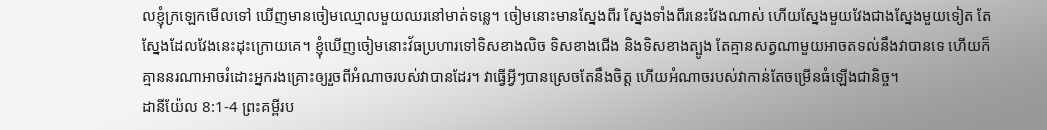លខ្ញុំក្រឡេកមើលទៅ ឃើញមានចៀមឈ្មោលមួយឈរនៅមាត់ទន្លេ។ ចៀមនោះមានស្នែងពីរ ស្នែងទាំងពីរនេះវែងណាស់ ហើយស្នែងមួយវែងជាងស្នែងមួយទៀត តែស្នែងដែលវែងនេះដុះក្រោយគេ។ ខ្ញុំឃើញចៀមនោះវ័ធប្រហារទៅទិសខាងលិច ទិសខាងជើង និងទិសខាងត្បូង តែគ្មានសត្វណាមួយអាចតទល់នឹងវាបានទេ ហើយក៏គ្មាននរណាអាចរំដោះអ្នករងគ្រោះឲ្យរួចពីអំណាចរបស់វាបានដែរ។ វាធ្វើអ្វីៗបានស្រេចតែនឹងចិត្ត ហើយអំណាចរបស់វាកាន់តែចម្រើនធំឡើងជានិច្ច។
ដានីយ៉ែល 8:1-4 ព្រះគម្ពីរប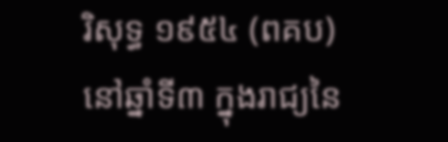រិសុទ្ធ ១៩៥៤ (ពគប)
នៅឆ្នាំទី៣ ក្នុងរាជ្យនៃ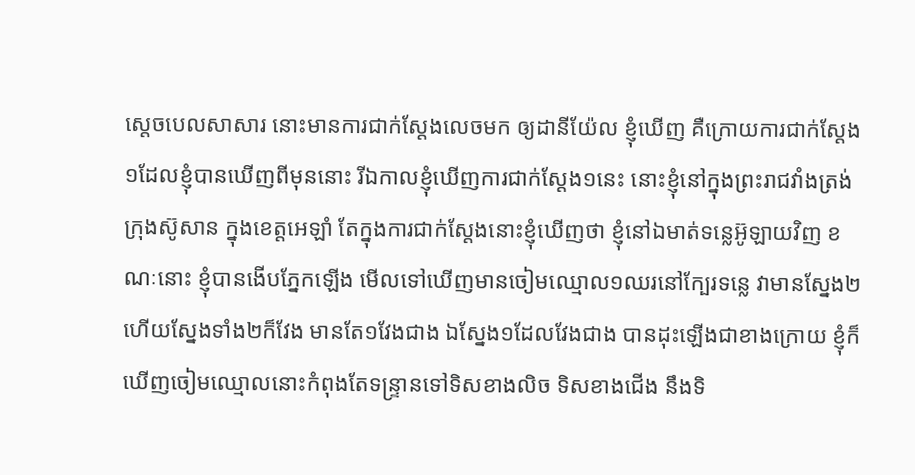ស្តេចបេលសាសារ នោះមានការជាក់ស្តែងលេចមក ឲ្យដានីយ៉ែល ខ្ញុំឃើញ គឺក្រោយការជាក់ស្តែង១ដែលខ្ញុំបានឃើញពីមុននោះ រីឯកាលខ្ញុំឃើញការជាក់ស្តែង១នេះ នោះខ្ញុំនៅក្នុងព្រះរាជវាំងត្រង់ក្រុងស៊ូសាន ក្នុងខេត្តអេឡាំ តែក្នុងការជាក់ស្តែងនោះខ្ញុំឃើញថា ខ្ញុំនៅឯមាត់ទន្លេអ៊ូឡាយវិញ ខណៈនោះ ខ្ញុំបានងើបភ្នែកឡើង មើលទៅឃើញមានចៀមឈ្មោល១ឈរនៅក្បែរទន្លេ វាមានស្នែង២ ហើយស្នែងទាំង២ក៏វែង មានតែ១វែងជាង ឯស្នែង១ដែលវែងជាង បានដុះឡើងជាខាងក្រោយ ខ្ញុំក៏ឃើញចៀមឈ្មោលនោះកំពុងតែទន្ទ្រានទៅទិសខាងលិច ទិសខាងជើង នឹងទិ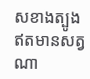សខាងត្បូង ឥតមានសត្វណា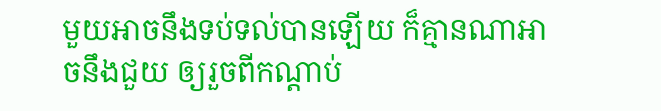មួយអាចនឹងទប់ទល់បានឡើយ ក៏គ្មានណាអាចនឹងជួយ ឲ្យរួចពីកណ្តាប់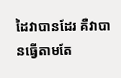ដៃវាបានដែរ គឺវាបានធ្វើតាមតែ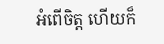អំពើចិត្ត ហើយក៏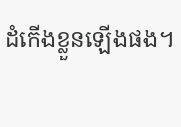ដំកើងខ្លួនឡើងផង។